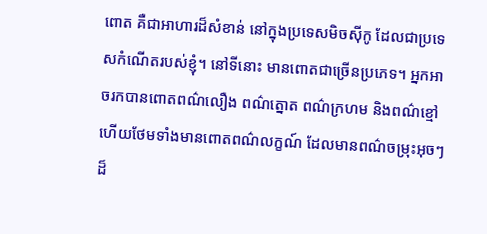ពោត គឺជាអាហារដ៏សំខាន់ នៅក្នុងប្រទេសមិចស៊ីកូ ដែលជាប្រទេសកំណើតរបស់ខ្ញុំ។ នៅទីនោះ មានពោតជាច្រើនប្រភេទ។ អ្នកអាចរកបានពោតពណ៌លឿង ពណ៌ត្នោត ពណ៌ក្រហម និងពណ៌ខ្មៅ ហើយថែមទាំងមានពោតពណ៌លក្ខណ៍ ដែលមានពណ៌ចម្រុះអុចៗដ៏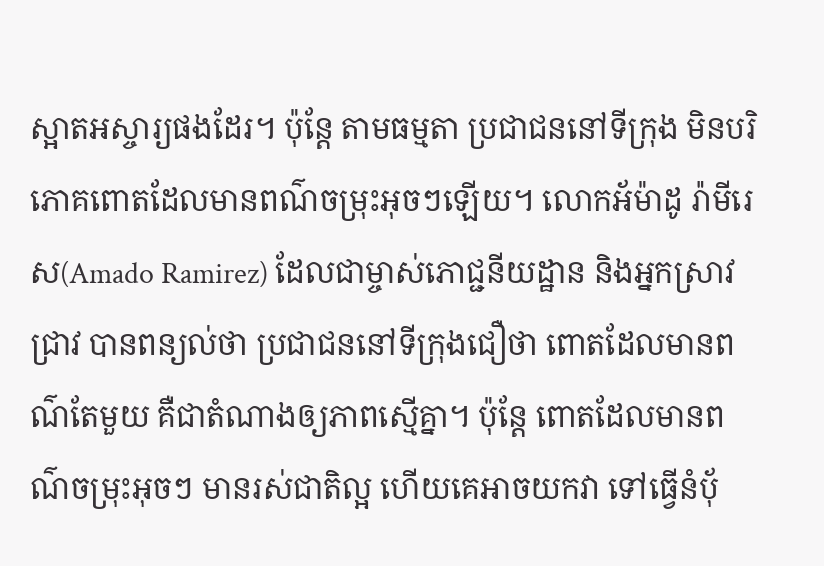ស្អាតអស្ចារ្យផងដែរ។ ប៉ុន្តែ តាមធម្មតា ប្រជាជននៅទីក្រុង មិនបរិភោគពោតដែលមានពណ៌ចម្រុះអុចៗឡើយ។ លោកអ័ម៉ាដូ រ៉ាមីរេស(Amado Ramirez) ដែលជាម្ចាស់ភោជ្ជនីយដ្ឋាន និងអ្នកស្រាវជ្រាវ បានពន្យល់ថា ប្រជាជននៅទីក្រុងជឿថា ពោតដែលមានពណ៌តែមួយ គឺជាតំណាងឲ្យភាពស្មើគ្នា។ ប៉ុន្តែ ពោតដែលមានពណ៌ចម្រុះអុចៗ មានរស់ជាតិល្អ ហើយគេអាចយកវា ទៅធ្វើនំប៉័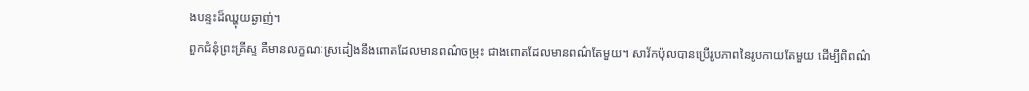ងបន្ទះដ៏ឈ្ហុយឆ្ងាញ់។
ពួកជំនុំព្រះគ្រីស្ទ គឺមានលក្ខណៈស្រដៀងនឹងពោតដែលមានពណ៌ចម្រុះ ជាងពោតដែលមានពណ៌តែមួយ។ សាវ័កប៉ុលបានប្រើរូបភាពនៃរូបកាយតែមួយ ដើម្បីពិពណ៌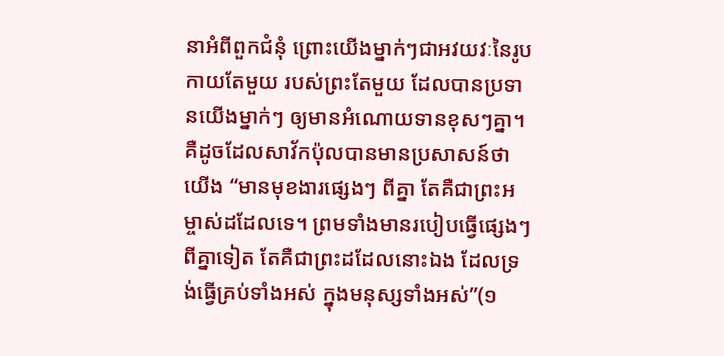នាអំពីពួកជំនុំ ព្រោះយើងម្នាក់ៗជាអវយវៈនៃរូបកាយតែមួយ របស់ព្រះតែមួយ ដែលបានប្រទានយើងម្នាក់ៗ ឲ្យមានអំណោយទានខុសៗគ្នា។ គឺដូចដែលសាវ័កប៉ុលបានមានប្រសាសន៍ថា យើង “មានមុខងារផ្សេងៗ ពីគ្នា តែគឺជាព្រះអម្ចាស់ដដែលទេ។ ព្រមទាំងមានរបៀបធ្វើផ្សេងៗ ពីគ្នាទៀត តែគឺជាព្រះដដែលនោះឯង ដែលទ្រង់ធ្វើគ្រប់ទាំងអស់ ក្នុងមនុស្សទាំងអស់”(១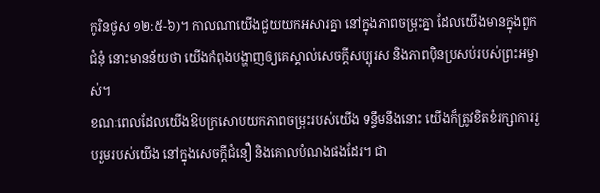កូរិនថូស ១២:៥-៦)។ កាលណាយើងជួយយកអសារគ្នា នៅក្នុងភាពចម្រុះគ្នា ដែលយើងមានក្នុងពួកជំនុំ នោះមានន័យថា យើងកំពុងបង្ហាញឲ្យគេស្គាល់សេចក្តីសប្បុរស និងភាពប៉ិនប្រសប់របស់ព្រះអម្ចាស់។
ខណៈពេលដែលយើងឱបក្រសោបយកភាពចម្រុះរបស់យើង ទន្ទឹមនឹងនោះ យើងក៏ត្រូវខិតខំរក្សាការរួបរួមរបស់យើង នៅក្នុងសេចក្តីជំនឿ និងគោលបំណងផងដែរ។ ជា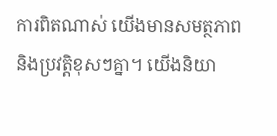ការពិតណាស់ យើងមានសមត្ថភាព និងប្រវត្តិខុសៗគ្នា។ យើងនិយា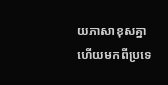យភាសាខុសគ្នា ហើយមកពីប្រទេ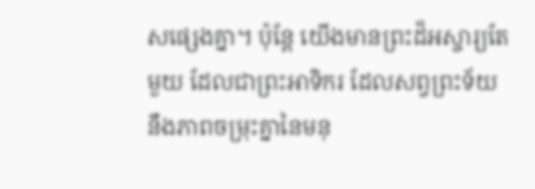សផ្សេងគ្នា។ ប៉ុន្តែ យើងមានព្រះដ៏អស្ចារ្យតែមួយ ដែលជាព្រះអាទិករ ដែលសព្វព្រះទ័យ នឹងភាពចម្រុះគ្នានៃមនុ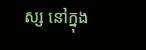ស្ស នៅក្នុង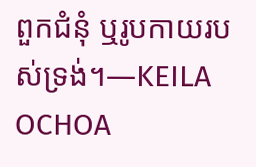ពួកជំនុំ ឬរូបកាយរបស់ទ្រង់។—KEILA OCHOA